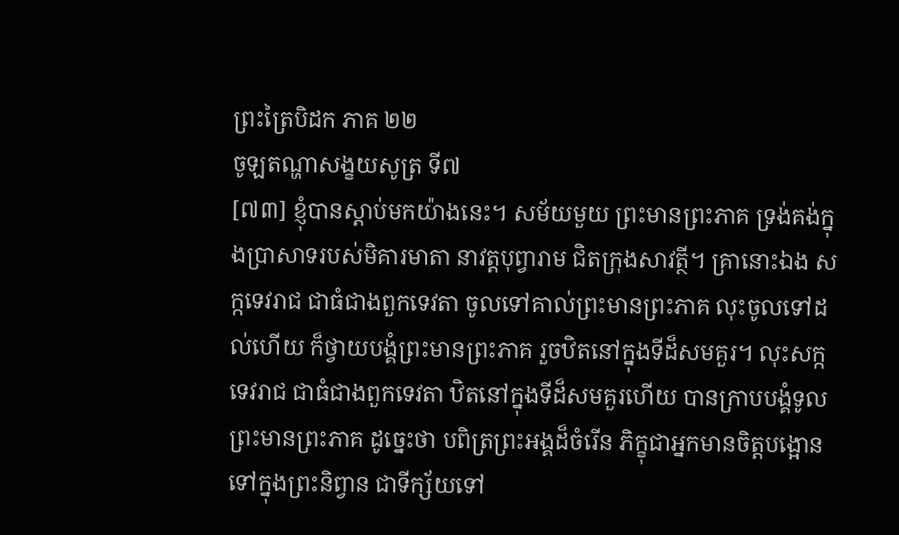ព្រះត្រៃបិដក ភាគ ២២
ចូឡតណ្ហាសង្ខយសូត្រ ទី៧
[៧៣] ខ្ញុំបានស្តាប់មកយ៉ាងនេះ។ សម័យមួយ ព្រះមានព្រះភាគ ទ្រង់គង់ក្នុងប្រាសាទរបស់មិគារមាតា នាវត្តបុព្វារាម ជិតក្រុងសាវត្ថី។ គ្រានោះឯង សក្កទេវរាជ ជាធំជាងពួកទេវតា ចូលទៅគាល់ព្រះមានព្រះភាគ លុះចូលទៅដល់ហើយ ក៏ថ្វាយបង្គំព្រះមានព្រះភាគ រួចឋិតនៅក្នុងទីដ៏សមគួរ។ លុះសក្កទេវរាជ ជាធំជាងពួកទេវតា ឋិតនៅក្នុងទីដ៏សមគួរហើយ បានក្រាបបង្គំទូលព្រះមានព្រះភាគ ដូច្នេះថា បពិត្រព្រះអង្គដ៏ចំរើន ភិក្ខុជាអ្នកមានចិត្តបង្អោនទៅក្នុងព្រះនិព្វាន ជាទីក្ស័យទៅ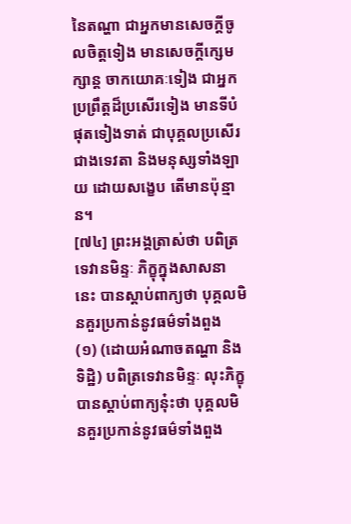នៃតណ្ហា ជាអ្នកមានសេចក្តីចូលចិត្តទៀង មានសេចក្តីក្សេមក្សាន្ត ចាកយោគៈទៀង ជាអ្នកប្រព្រឹត្តដ៏ប្រសើរទៀង មានទីបំផុតទៀងទាត់ ជាបុគ្គលប្រសើរជាងទេវតា និងមនុស្សទាំងឡាយ ដោយសង្ខេប តើមានប៉ុន្មាន។
[៧៤] ព្រះអង្គត្រាស់ថា បពិត្រទេវានមិន្ទៈ ភិក្ខុក្នុងសាសនានេះ បានស្តាប់ពាក្យថា បុគ្គលមិនគួរប្រកាន់នូវធម៌ទាំងពួង
(១) (ដោយអំណាចតណ្ហា និងទិដ្ឋិ) បពិត្រទេវានមិន្ទៈ លុះភិក្ខុបានស្តាប់ពាក្យនុ៎ះថា បុគ្គលមិនគួរប្រកាន់នូវធម៌ទាំងពួង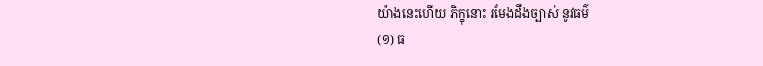យ៉ាងនេះហើយ ភិក្ខុនោះ រមែងដឹងច្បាស់ នូវធម៌
(១) ធ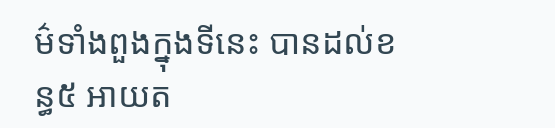ម៌ទាំងពួងក្នុងទីនេះ បានដល់ខន្ធ៥ អាយត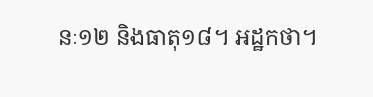នៈ១២ និងធាតុ១៨។ អដ្ឋកថា។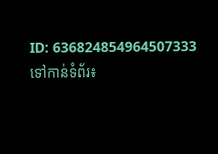ID: 636824854964507333
ទៅកាន់ទំព័រ៖